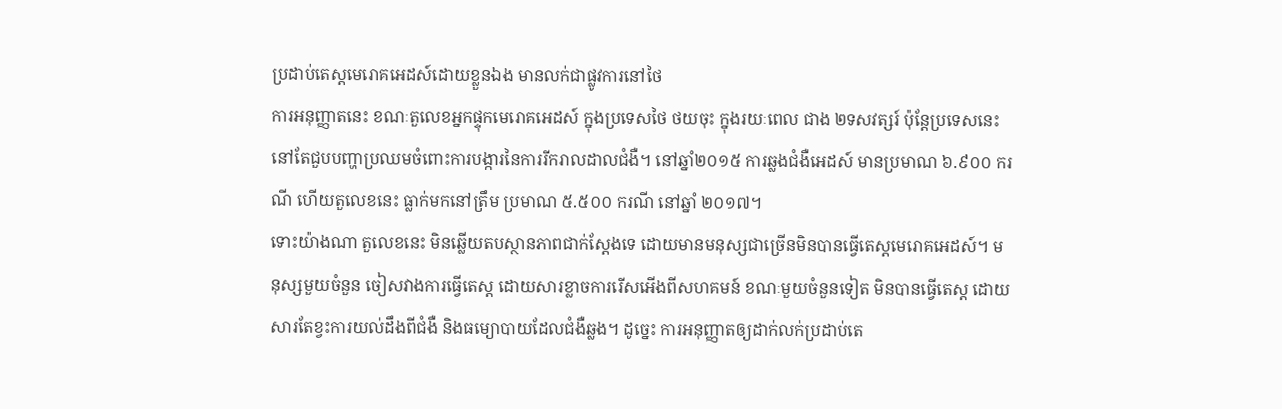ប្រដាប់តេស្ដមេរោគអេដស៍ដោយខ្លួនឯង មានលក់ជាផ្លូវការនៅថៃ
ការអនុញ្ញាតនេះ ខណៈតួលេខអ្នកផ្ទុកមេរោគអេដស៍ ក្នុងប្រទេសថៃ ថយចុះ ក្នុងរយៈពេល ជាង ២ទសវត្សរ៍ ប៉ុន្ដែប្រទេសនេះ នៅតែជួបបញ្ហាប្រឈមចំពោះការបង្ការនៃការរីករាលដាលជំងឺ។ នៅឆ្នាំ២០១៥ ការឆ្លងជំងឺអេដស៍ មានប្រមាណ ៦.៩០០ ករណី ហើយតួលេខនេះ ធ្លាក់មកនៅត្រឹម ប្រមាណ ៥.៥០០ ករណី នៅឆ្នាំ ២០១៧។
ទោះយ៉ាងណា តួលេខនេះ មិនឆ្លើយតបស្ថានភាពជាក់ស្ដែងទេ ដោយមានមនុស្សជាច្រើនមិនបានធ្វើតេស្ដមេរោគអេដស៍។ មនុស្សមួយចំនួន ចៀសវាងការធ្វើតេស្ដ ដោយសារខ្លាចការរើសអើងពីសហគមន៍ ខណៈមួយចំនួនទៀត មិនបានធ្វើតេស្ដ ដោយសារតែខ្វះការយល់ដឹងពីជំងឺ និងធម្យោបាយដែលជំងឺឆ្លង។ ដូច្នេះ ការអនុញ្ញាតឲ្យដាក់លក់ប្រដាប់តេ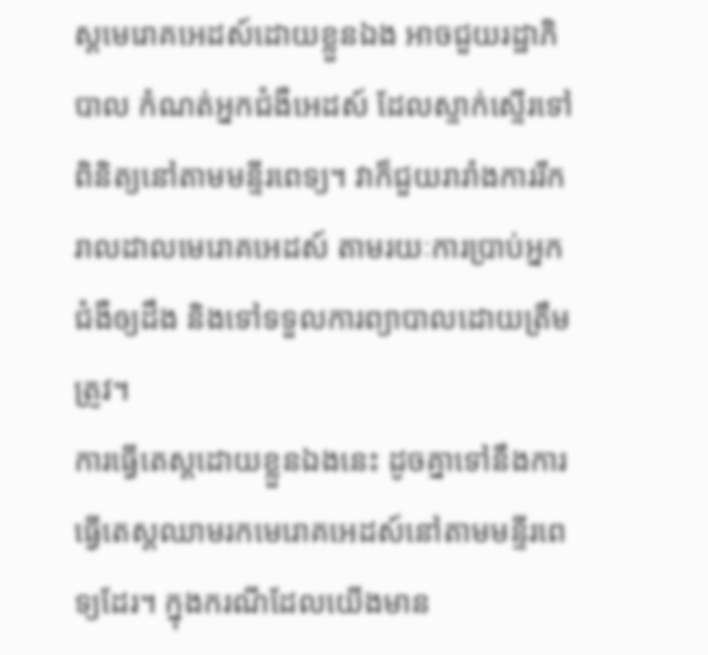ស្ដមេរោគអេដស៍ដោយខ្លួនឯង អាចជួយរដ្ឋាភិបាល កំណត់អ្នកជំងឺអេដស៍ ដែលស្ទាក់ស្ទើរទៅពិនិត្យនៅតាមមន្ទីរពេទ្យ។ វាក៏ជួយរារាំងការរីករាលដាលមេរោគអេដស៍ តាមរយៈការប្រាប់អ្នកជំងឺឲ្យដឹង និងទៅទទួលការព្យាបាលដោយត្រឹមត្រូវ។
ការធ្វើតេស្តដោយខ្លួនឯងនេះ ដូចគ្នាទៅនឹងការធ្វើតេស្តឈាមរកមេរោគអេដស៍នៅតាមមន្ទីរពេទ្យដែរ។ ក្នុងករណីដែលយើងមាន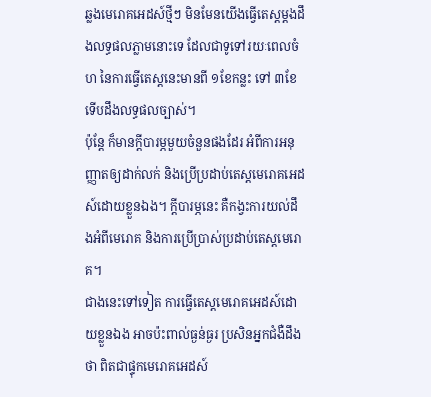ឆ្លងមេរោគអេដស៍ថ្មីៗ មិនមែនយើងធ្វើតេស្តម្តងដឹងលទ្ធផលភ្លាមនោះទេ ដែលជាទូទៅរយៈពេលចំហ នៃការធ្វើតេស្តនេះមានពី ១ខែកន្លះ ទៅ ៣ខែ ទើបដឹងលទ្ធផលច្បាស់។
ប៉ុន្ដែ ក៏មានក្តីបារម្ភមួយចំនួនផងដែរ អំពីការអនុញ្ញាតឲ្យដាក់លក់ និងប្រើប្រដាប់តេស្ដមេរោគអេដស៍ដោយខ្លួនឯង។ ក្តីបារម្ភនេះ គឺកង្វះការយល់ដឹងអំពីមេរោគ និងការប្រើប្រាស់ប្រដាប់តេស្ដមេរោគ។
ជាងនេះទៅទៀត ការធ្វើតេស្ដមេរោគអេដស៍ដោយខ្លួនឯង អាចប៉ះពាល់ធ្ងន់ធ្ងរ ប្រសិនអ្នកជំងឺដឹងថា ពិតជាផ្ទុកមេរោគអេដស៍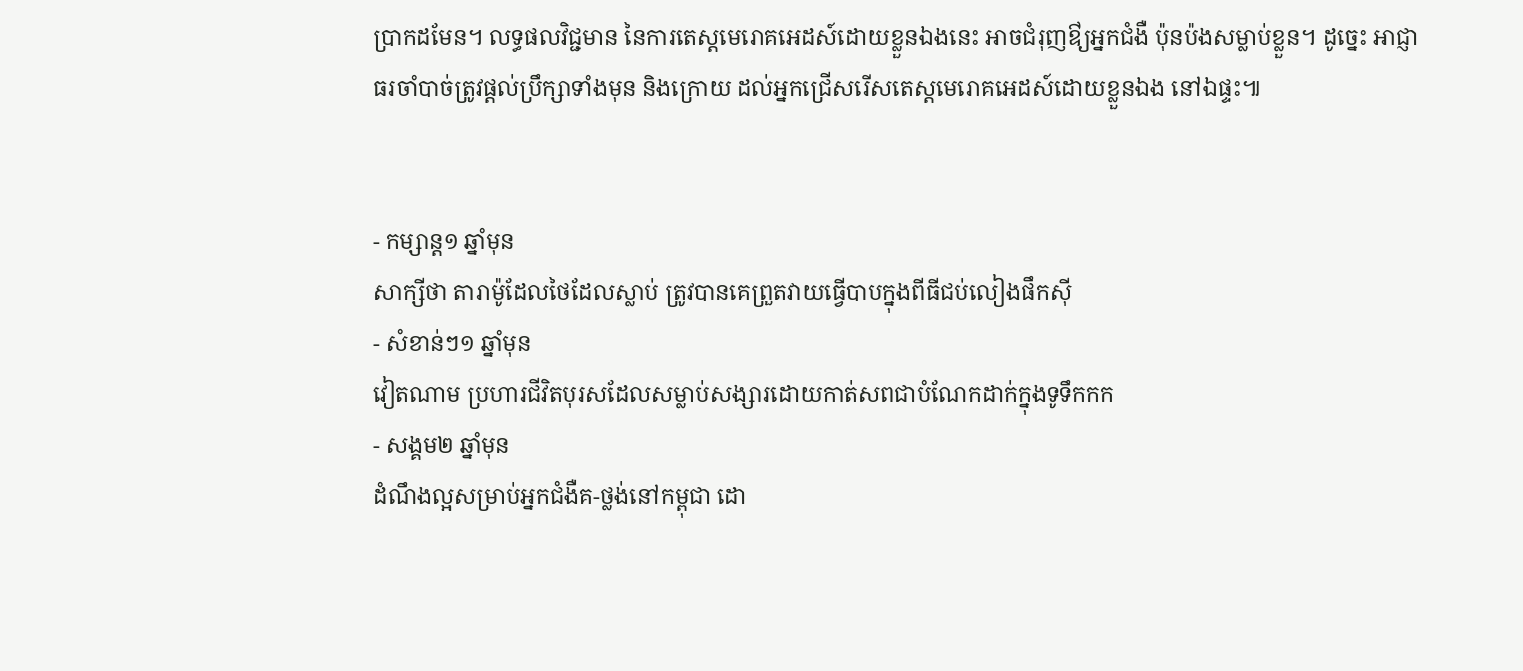ប្រាកដមែន។ លទ្ធផលវិជ្ជមាន នៃការតេស្ដមេរោគអេដស៍ដោយខ្លួនឯងនេះ អាចជំរុញឳ្យអ្នកជំងឺ ប៉ុនប៉ងសម្លាប់ខ្លួន។ ដូច្នេះ អាជ្ញាធរចាំបាច់ត្រូវផ្ដល់ប្រឹក្សាទាំងមុន និងក្រោយ ដល់អ្នកជ្រើសរើសតេស្ដមេរោគអេដស៍ដោយខ្លួនឯង នៅឯផ្ទះ៕


- កម្សាន្ត១ ឆ្នាំមុន
សាក្សីថា តារាម៉ូដែលថៃដែលស្លាប់ ត្រូវបានគេព្រួតវាយធ្វើបាបក្នុងពីធីជប់លៀងផឹកស៊ី
- សំខាន់ៗ១ ឆ្នាំមុន
វៀតណាម ប្រហារជីវិតបុរសដែលសម្លាប់សង្សារដោយកាត់សពជាបំណែកដាក់ក្នុងទូទឹកកក
- សង្គម២ ឆ្នាំមុន
ដំណឹងល្អសម្រាប់អ្នកជំងឺគ-ថ្លង់នៅកម្ពុជា ដោ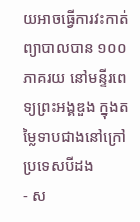យអាចធ្វើការវះកាត់ព្យាបាលបាន ១០០ភាគរយ នៅមន្ទីរពេទ្យព្រះអង្គឌួង ក្នុងតម្លៃទាបជាងនៅក្រៅប្រទេសបីដង
- ស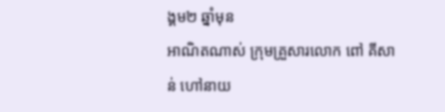ង្គម២ ឆ្នាំមុន
អាណិតណាស់ ក្រុមគ្រួសារលោក ពៅ គីសាន់ ហៅនាយ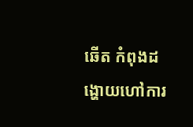ឆើត កំពុងដង្ហោយហៅការ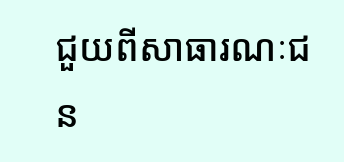ជួយពីសាធារណៈជន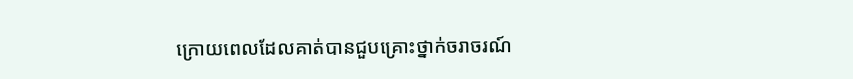ក្រោយពេលដែលគាត់បានជួបគ្រោះថ្នាក់ចរាចរណ៍